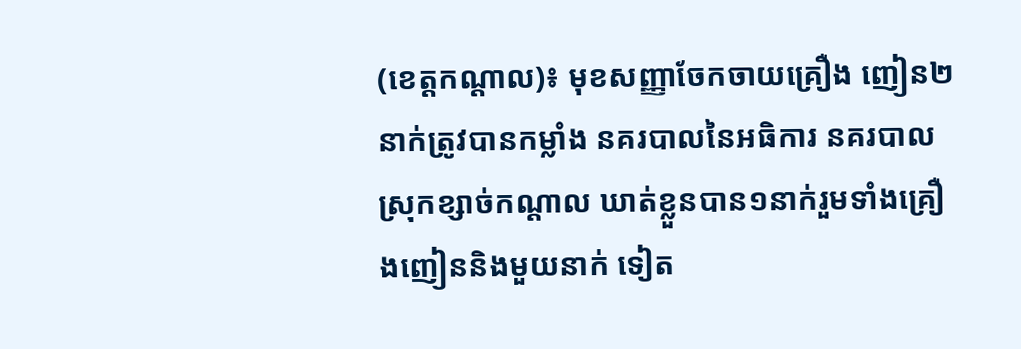(ខេត្តកណ្តាល)៖ មុខសញ្ញាចែកចាយគ្រឿង ញៀន២នាក់ត្រូវបានកម្លាំង នគរបាលនៃអធិការ នគរបាលស្រុកខ្សាច់កណ្តាល ឃាត់ខ្លួនបាន១នាក់រួមទាំងគ្រឿ ងញៀននិងមួយនាក់ ទៀត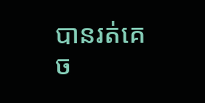បានរត់គេច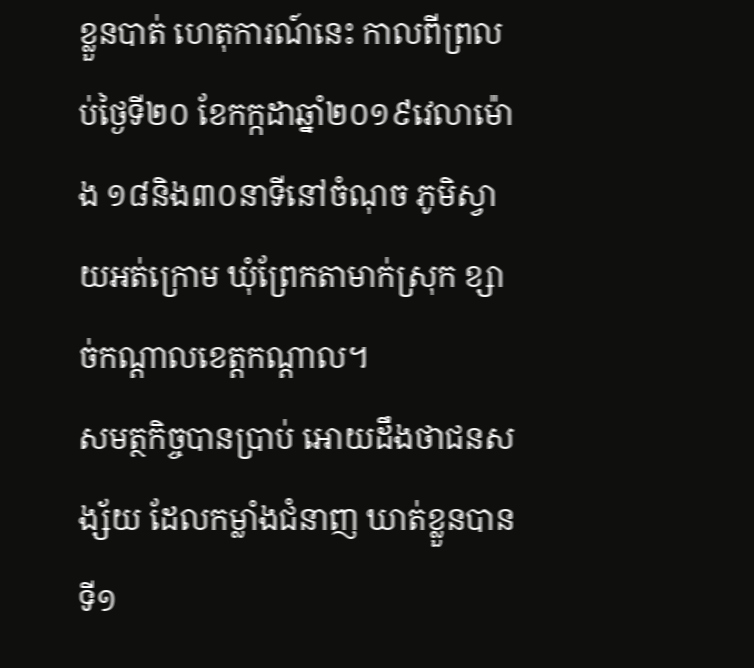ខ្លួនបាត់ ហេតុការណ៍នេះ កាលពីព្រលប់ថ្ងៃទី២០ ខែកក្កដាឆ្នាំ២០១៩វេលាម៉ោង ១៨និង៣០នាទីនៅចំណុច ភូមិស្វាយអត់ក្រោម ឃុំព្រែកតាមាក់ស្រុក ខ្សាច់កណ្តាលខេត្តកណ្តាល។
សមត្ថកិច្ចបានប្រាប់ អោយដឹងថាជនសង្ស័យ ដែលកម្លាំងជំនាញ ឃាត់ខ្លួនបានទី១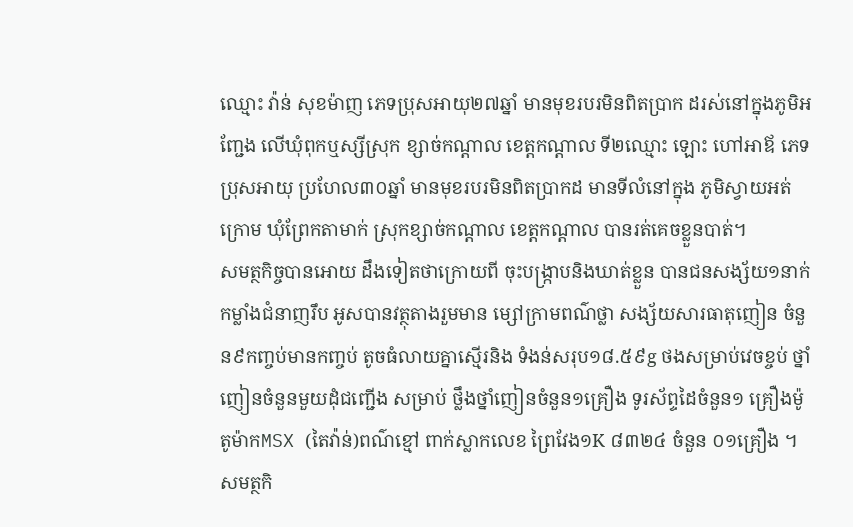ឈ្មោះ វ៉ាន់ សុខម៉ាញ ភេទប្រុសអាយុ២៧ឆ្នាំ មានមុខរបរមិនពិតប្រាក ដរស់នៅក្នុងភូមិអញ្ជែង លើឃុំពុកឬស្សីស្រុក ខ្សាច់កណ្តាល ខេត្តកណ្តាល ទី២ឈ្មោះ ឡោះ ហៅអាឪ ភេទប្រុសអាយុ ប្រហែល៣០ឆ្នាំ មានមុខរបរមិនពិតប្រាកដ មានទីលំនៅក្នុង ភូមិស្វាយអត់ក្រោម ឃុំព្រែកតាមាក់ ស្រុកខ្សាច់កណ្តាល ខេត្តកណ្តាល បានរត់គេចខ្លួនបាត់។
សមត្ថកិច្ចបានអោយ ដឹងទៀតថាក្រោយពី ចុះបង្ក្រាបនិងឃាត់ខ្លួន បានជនសង្ស័យ១នាក់ កម្លាំងជំនាញរឹប អូសបានវត្ថុតាងរួមមាន ម្សៅក្រាមពណ៌ថ្លា សង្ស័យសារធាតុញៀន ចំនួន៩កញ្ចប់មានកញ្ចប់ តូចធំលាយគ្នាស្មើរនិង ទំងន់សរុប១៨.៥៩g ថងសម្រាប់វេចខ្ចប់ ថ្នាំញៀនចំនួនមួយដុំជញ្ជើង សម្រាប់ ថ្លឹងថ្នាំញៀនចំនួន១គ្រឿង ទូរស័ព្ទដៃចំនួន១ គ្រឿងម៉ូតូម៉ាកMSX (តៃវ៉ាន់)ពណ៌ខ្មៅ ពាក់ស្លាកលេខ ព្រៃវែង១K ៨៣២៤ ចំនួន ០១គ្រឿង ។
សមត្ថកិ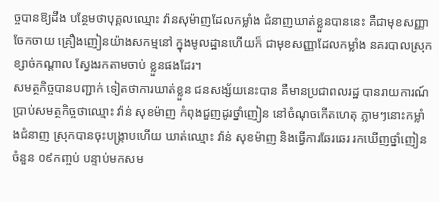ច្ចបានឱ្យដឹង បន្ថែមថាបុគ្គលឈ្មោះ វ៉ានសុម៉ាញដែលកម្លាំង ជំនាញឃាត់ខ្លួនបាននេះ គឺជាមុខសញ្ញាចែកចាយ គ្រឿងញៀនយ៉ាងសកម្មនៅ ក្នុងមូលដ្ឋានហើយក៏ ជាមុខសញ្ញាដែលកម្លាំង នគរបាលស្រុកខ្សាច់កណ្តាល ស្វែងរកតាមចាប់ ខ្លួនផងដែរ។
សមត្ថកិច្ចបានបញ្ជាក់ ទៀតថាការឃាត់ខ្លួន ជនសង្ស័យនេះបាន គឺមានប្រជាពលរដ្ឋ បានរាយការណ៍ ប្រាប់សមត្ថកិច្ចថាឈ្មោះ វ៉ាន់ សុខម៉ាញ កំពុងជួញដូរថ្នាំញៀន នៅចំណុចកេីតហេតុ ភ្លាមៗនោះកម្លាំងជំនាញ ស្រុកបានចុះបង្រ្កាបហេីយ ឃាត់ឈ្មោះ វ៉ាន់ សុខម៉ាញ និងធ្វេីការឆែរឆេរ រកឃេីញថ្នាំញៀន ចំនួន ០៩កញ្ចប់ បន្ទាប់មកសម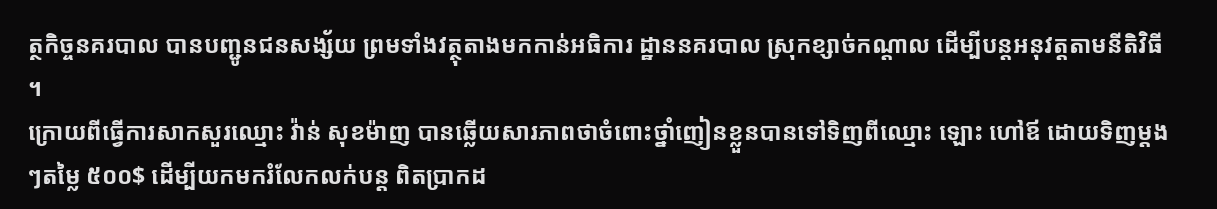ត្ថកិច្ចនគរបាល បានបញ្ជូនជនសង្ស័យ ព្រមទាំងវត្ថុតាងមកកាន់អធិការ ដ្ឋាននគរបាល ស្រុកខ្សាច់កណ្តាល ដើម្បីបន្តអនុវត្តតាមនីតិវិធី ។
ក្រោយពីធ្វើការសាកសួរឈ្មោះ វ៉ាន់ សុខម៉ាញ បានឆ្លេីយសារភាពថាចំពោះថ្នាំញៀនខ្លួនបានទៅទិញពីឈ្មោះ ឡោះ ហៅឪ ដោយទិញម្តងៗតម្លៃ ៥០០$ ដេីម្បីយកមករំលែកលក់បន្ត ពិតប្រាកដ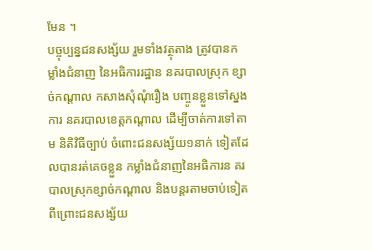មែន ។
បច្ចុប្បន្នជនសង្ស័យ រួមទាំងវត្ថុតាង ត្រូវបានកម្លាំងជំនាញ នៃអធិការរដ្ឋាន នគរបាលស្រុក ខ្សាច់កណ្តាល កសាងសំុណុំរឿង បញ្ចូនខ្លួនទៅស្នងការ នគរបាលខេត្តកណ្តាល ដើម្បីចាត់ការទៅតាម និតិវិធីច្បាប់ ចំពោះជនសង្ស័យ១នាក់ ទៀតដែលបានរត់គេចខ្លួន កម្លាំងជំនាញនៃអធិការន គរបាលស្រុកខ្សាច់កណ្តាល និងបន្តរតាមចាប់ទៀត ពីព្រោះជនសង្ស័យ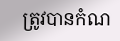ត្រូវបានកំណ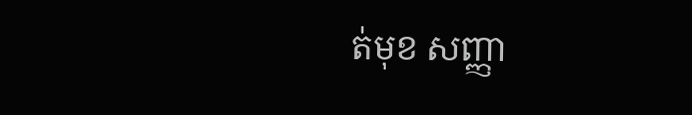ត់មុខ សញ្ញា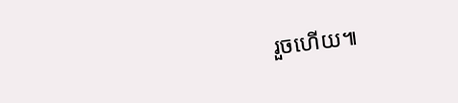រួចហើយ៕